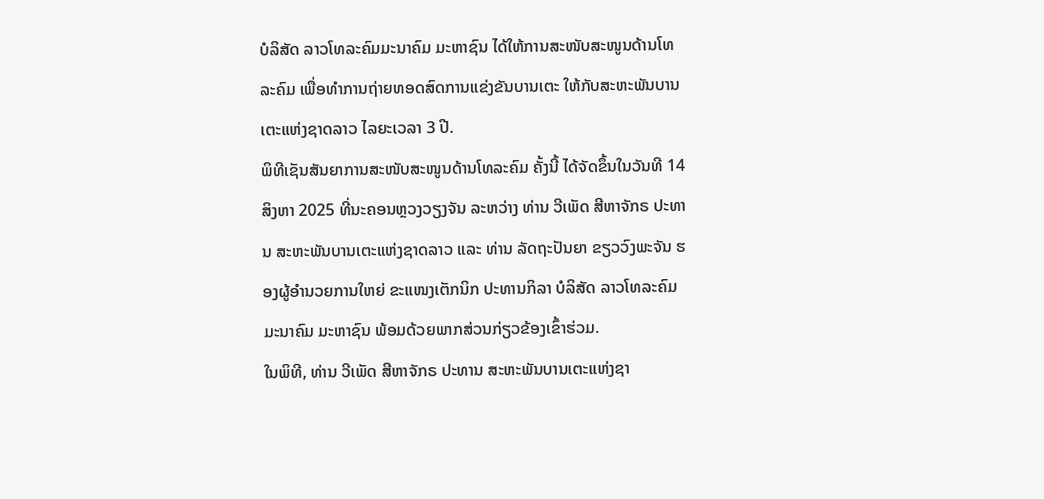ບໍລິສັດ ລາວໂທລະຄົມມະນາຄົມ ມະຫາຊົນ ໄດ້ໃຫ້ການສະໜັບສະໜູນດ້ານໂທລະຄົມ ເພື່ອທໍາການຖ່າຍທອດສົດການແຂ່ງຂັນບານເຕະ ໃຫ້ກັບສະຫະພັນບານເຕະແຫ່ງຊາດລາວ ໄລຍະເວລາ 3 ປີ.
ພິທີເຊັນສັນຍາການສະໜັບສະໜູນດ້ານໂທລະຄົມ ຄັ້ງນີ້ ໄດ້ຈັດຂຶ້ນໃນວັນທີ 14 ສິງຫາ 2025 ທີ່ນະຄອນຫຼວງວຽງຈັນ ລະຫວ່າງ ທ່ານ ວີເພັດ ສີຫາຈັກຣ ປະທານ ສະຫະພັນບານເຕະແຫ່ງຊາດລາວ ແລະ ທ່ານ ລັດຖະປັນຍາ ຂຽວວົງພະຈັນ ຮອງຜູ້ອຳນວຍການໃຫຍ່ ຂະແໜງເຕັກນິກ ປະທານກິລາ ບໍລິສັດ ລາວໂທລະຄົມມະນາຄົມ ມະຫາຊົນ ພ້ອມດ້ວຍພາກສ່ວນກ່ຽວຂ້ອງເຂົ້າຮ່ວມ.
ໃນພິທີ, ທ່ານ ວີເພັດ ສີຫາຈັກຣ ປະທານ ສະຫະພັນບານເຕະແຫ່ງຊາ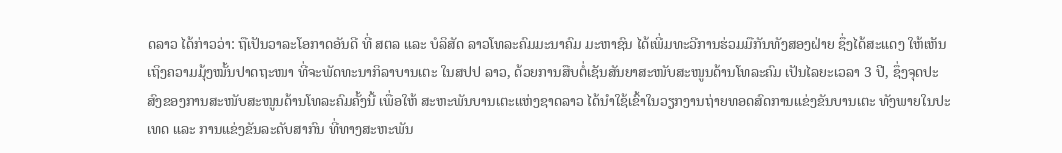ດລາວ ໄດ້ກ່າວວ່າ: ຖືເປັນວາລະໂອກາດອັນດີ ທີ່ ສຕລ ແລະ ບໍລິສັດ ລາວໂທລະຄົມມະນາຄົມ ມະຫາຊົນ ໄດ້ເພີ່ມທະວີການຮ່ວມມືກັນທັງສອງຝ່າຍ ຊຶ່ງໄດ້ສະແດງ ໃຫ້ເຫັນເຖິງຄວາມມຸ້ງໝັ້ນປາດຖະໜາ ທີ່ຈະພັດທະນາກິລາບານເຕະ ໃນສປປ ລາວ, ດ້ວຍການສືບຕໍ່ເຊັນສັນຍາສະໜັບສະໜູນດ້ານໂທລະຄົມ ເປັນໄລຍະເວລາ 3 ປີ, ຊຶ່ງຈຸດປະສົງຂອງການສະໜັບສະໜູນດ້ານໂທລະຄົມຄັ້ງນີ້ ເພື່ອໃຫ້ ສະຫະພັນບານເຕະແຫ່ງຊາດລາວ ໄດ້ນໍາໃຊ້ເຂົ້າໃນວຽກງານຖ່າຍທອດສົດການແຂ່ງຂັນບານເຕະ ທັງພາຍໃນປະເທດ ແລະ ການແຂ່ງຂັນລະດັບສາກົນ ທີ່ທາງສະຫະພັນ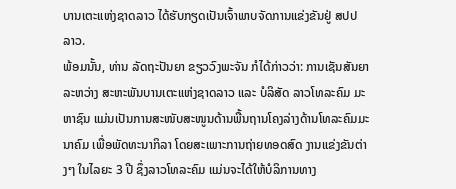ບານເຕະແຫ່ງຊາດລາວ ໄດ້ຮັບກຽດເປັນເຈົ້າພາບຈັດການແຂ່ງຂັນຢູ່ ສປປ ລາວ.
ພ້ອມນັ້ນ, ທ່ານ ລັດຖະປັນຍາ ຂຽວວົງພະຈັນ ກໍໄດ້ກ່າວວ່າ: ການເຊັນສັນຍາ ລະຫວ່າງ ສະຫະພັນບານເຕະແຫ່ງຊາດລາວ ແລະ ບໍລິສັດ ລາວໂທລະຄົມ ມະຫາຊົນ ແມ່ນເປັນການສະໜັບສະໜູນດ້ານພື້ນຖານໂຄງລ່າງດ້ານໂທລະຄົມມະນາຄົມ ເພື່ອພັດທະນາກິລາ ໂດຍສະເພາະການຖ່າຍທອດສົດ ງານແຂ່ງຂັນຕ່າງໆ ໃນໄລຍະ 3 ປີ ຊຶ່ງລາວໂທລະຄົມ ແມ່ນຈະໄດ້ໃຫ້ບໍລິການທາງ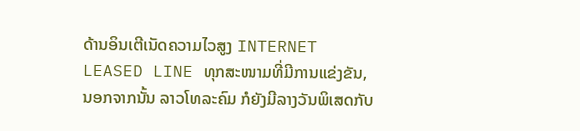ດ້ານອິນເຕີເນັດຄວາມໄວສູງ INTERNET LEASED LINE ທຸກສະໜາມທີ່ມີການແຂ່ງຂັນ, ນອກຈາກນັ້ນ ລາວໂທລະຄົມ ກໍຍັງມີລາງວັນພິເສດກັບ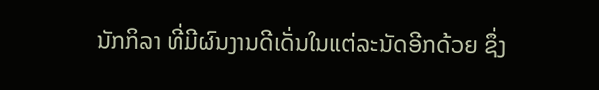ນັກກິລາ ທີ່ມີຜົນງານດີເດັ່ນໃນແຕ່ລະນັດອີກດ້ວຍ ຊຶ່ງ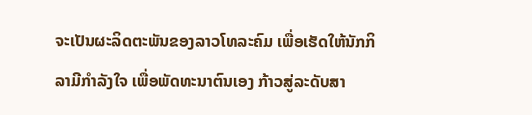ຈະເປັນຜະລິດຕະພັນຂອງລາວໂທລະຄົມ ເພື່ອເຮັດໃຫ້ນັກກິລາມີກຳລັງໃຈ ເພື່ອພັດທະນາຕົນເອງ ກ້າວສູ່ລະດັບສາ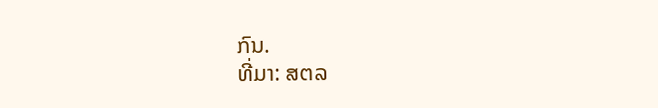ກົນ.
ທີ່ມາ: ສຕລ